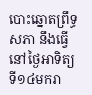បោះឆ្នោតព្រឹទ្ធសភា នឹងធ្វើនៅថ្ងៃអាទិត្យ ទី១៤មករា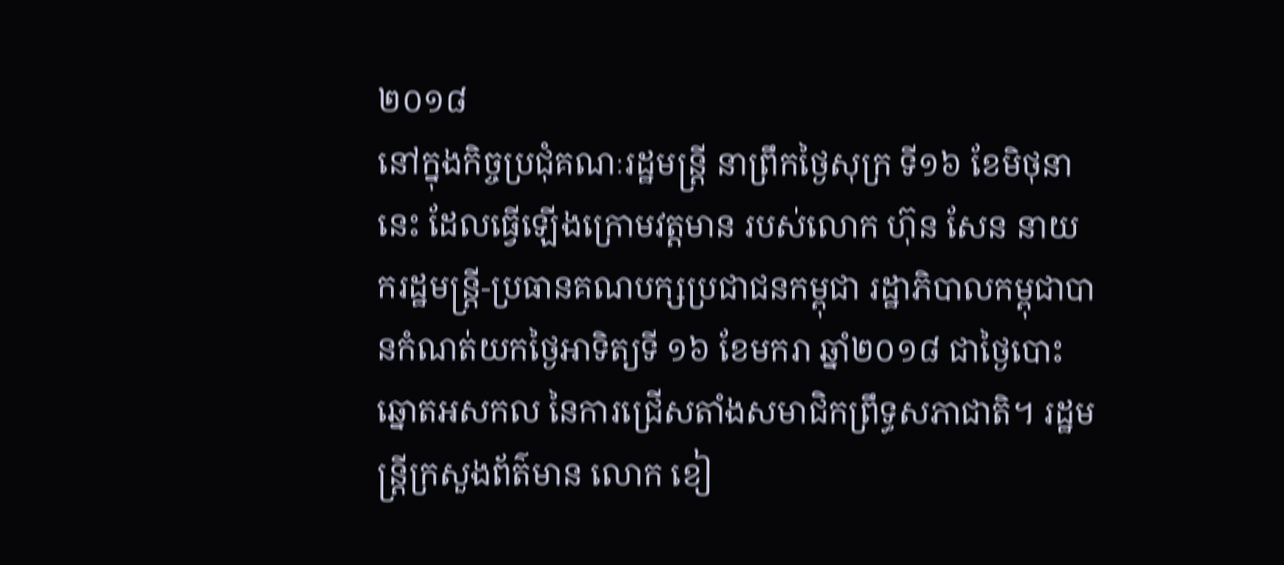២០១៨
នៅក្នុងកិច្ចប្រជុំគណៈរដ្ឋមន្ត្រី នាព្រឹកថ្ងៃសុក្រ ទី១៦ ខែមិថុនានេះ ដែលធ្វើឡើងក្រោមវត្តមាន របស់លោក ហ៊ុន សែន នាយករដ្ឋមន្ត្រី-ប្រធានគណបក្សប្រជាជនកម្ពុជា រដ្ឋាភិបាលកម្ពុជាបានកំណត់យកថ្ងៃអាទិត្យទី ១៦ ខែមករា ឆ្នាំ២០១៨ ជាថ្ងៃបោះឆ្នោតអសកល នៃការជ្រើសតាំងសមាជិកព្រឹទ្ធសភាជាតិ។ រដ្ឋមន្ត្រីក្រសួងព័ត៌មាន លោក ខៀ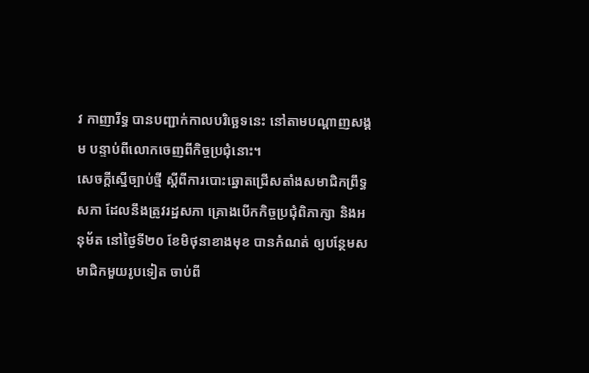វ កាញារីទ្ធ បានបញ្ជាក់កាលបរិច្ឆេទនេះ នៅតាមបណ្ដាញសង្គម បន្ទាប់ពីលោកចេញពីកិច្ចប្រជុំនោះ។
សេចក្តីស្នើច្បាប់ថ្មី ស្តីពីការបោះឆ្នោតជ្រើសតាំងសមាជិកព្រឹទ្ធសភា ដែលនឹងត្រូវរដ្ឋសភា គ្រោងបើកកិច្ចប្រជុំពិភាក្សា និងអនុម័ត នៅថ្ងៃទី២០ ខែមិថុនាខាងមុខ បានកំណត់ ឲ្យបន្ថែមសមាជិកមួយរូបទៀត ចាប់ពី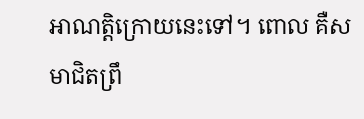អាណត្តិក្រោយនេះទៅ។ ពោល គឺសមាជិតព្រឹ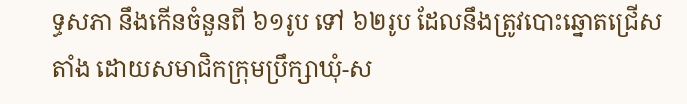ទ្ធសភា នឹងកើនចំនួនពី ៦១រូប ទៅ ៦២រូប ដែលនឹងត្រូវបោះឆ្នោតជ្រើសតាំង ដោយសមាជិកក្រុមប្រឹក្សាឃុំ-ស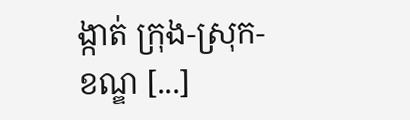ង្កាត់ ក្រុង-ស្រុក-ខណ្ឌ [...]